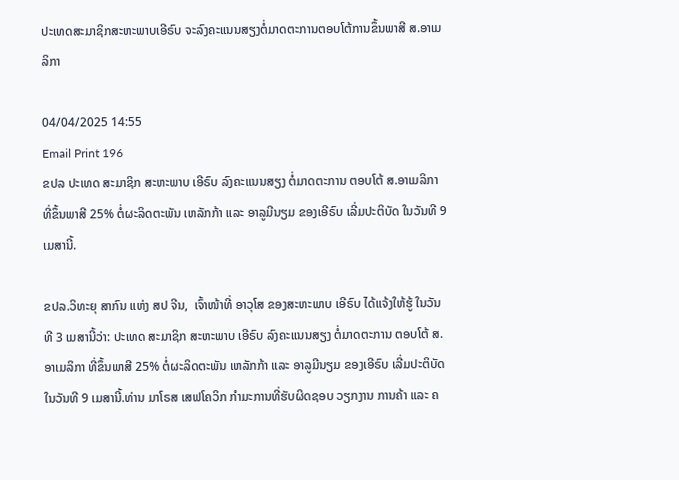ປະເທດສະມາຊິກສະຫະພາບເອີຣົບ ຈະລົງຄະແນນສຽງຕໍ່ມາດຕະການຕອບໂຕ້ການຂຶ້ນພາສີ ສ.ອາເມລິກາ

04/04/2025 14:55
Email Print 196
ຂປລ ປະເທດ ສະມາຊິກ ສະຫະພາບ ເອີຣົບ ລົງຄະແນນສຽງ ຕໍ່ມາດຕະການ ຕອບໂຕ້ ສ.ອາເມລິກາ ທີ່ຂຶ້ນພາສີ 25% ຕໍ່ຜະລິດຕະພັນ ເຫລັກກ້າ ແລະ ອາລູມີນຽມ ຂອງເອີຣົບ ເລີ່ມປະຕິບັດ ໃນວັນທີ 9 ເມສານີ້.

ຂປລ.ວິທະຍຸ ສາກົນ ແຫ່ງ ສປ ຈີນ,  ເຈົ້າໜ້າທີ່ ອາວຸໂສ ຂອງສະຫະພາບ ເອີຣົບ ໄດ້ແຈ້ງໃຫ້ຮູ້ ໃນວັນທີ 3 ເມສານີ້ວ່າ: ປະເທດ ສະມາຊິກ ສະຫະພາບ ເອີຣົບ ລົງຄະແນນສຽງ ຕໍ່ມາດຕະການ ຕອບໂຕ້ ສ.ອາເມລິກາ ທີ່ຂຶ້ນພາສີ 25% ຕໍ່ຜະລິດຕະພັນ ເຫລັກກ້າ ແລະ ອາລູມີນຽມ ຂອງເອີຣົບ ເລີ່ມປະຕິບັດ ໃນວັນທີ 9 ເມສານີ້.ທ່ານ ມາໂຣສ ເສຟໂຄວິກ ກໍາມະການທີ່ຮັບຜິດຊອບ ວຽກງານ ການຄ້າ ແລະ ຄ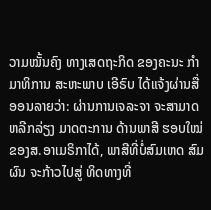ວາມໝັ້ນຄົງ ທາງເສດຖະກິດ ຂອງຄະນະ ກໍາມາທິການ ສະຫະພາບ ເອີຣົບ ໄດ້ແຈ້ງຜ່ານສື່ອອນລາຍວ່າ: ຜ່ານການເຈລະຈາ ຈະສາມາດຫລີກລ່ຽງ ມາດຕະການ ດ້ານພາສີ ຮອບໃໝ່ ຂອງສ.ອາເມຣິກາໄດ້, ພາສີທີ່ບໍ່ສົມເຫດ ສົມຜົນ ຈະກ້າວໄປສູ່ ທິດທາງທີ່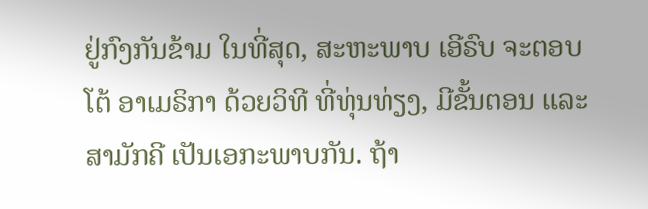ຢູ່ກົງກັນຂ້າມ ໃນທີ່ສຸດ, ສະຫະພາບ ເອີຣົບ ຈະຕອບໂຕ້ ອາເມຣິກາ ດ້ວຍວິທີ ທີ່ທຸ່ນທ່ຽງ, ມີຂັ້ນຕອນ ແລະ ສາມັກຄີ ເປັນເອກະພາບກັນ. ຖ້າ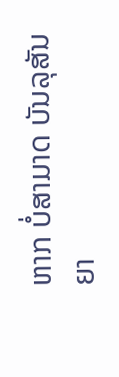ຫາກ ບໍ່ສາມາດ ບັນລຸສັນຍາ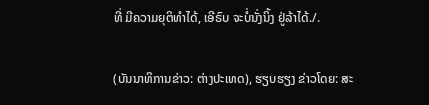ທີ່ ມີຄວາມຍຸຕິທໍາໄດ້, ເອີຣົບ ຈະບໍ່ນັ່ງນິ້ງ ຢູ່ລ້າໄດ້./.

(ບັນນາທິການຂ່າວ: ຕ່າງປະເທດ), ຮຽບຮຽງ ຂ່າວໂດຍ: ສະ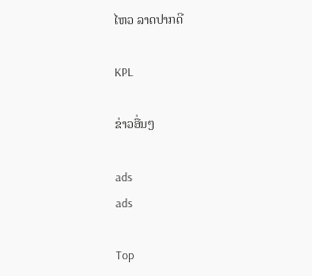ໄຫວ ລາດປາກດີ

KPL

ຂ່າວອື່ນໆ

ads
ads

Top